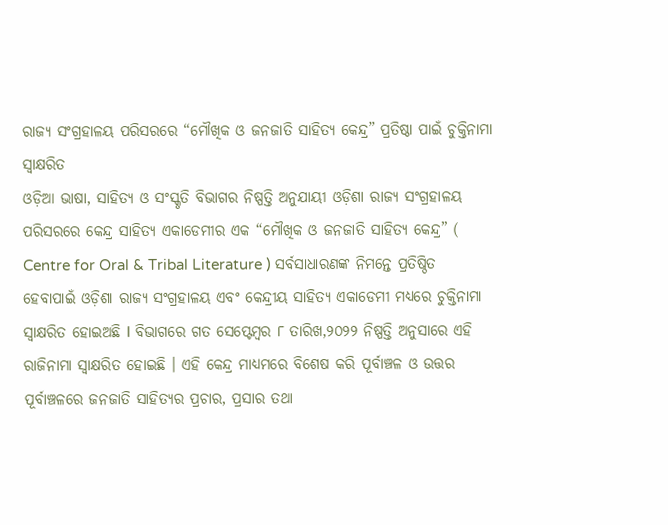ରାଜ୍ୟ ସଂଗ୍ରହାଳୟ ପରିସରରେ “ମୌଖିକ ଓ ଜନଜାତି ସାହିତ୍ୟ କେନ୍ଦ୍ର” ପ୍ରତିଷ୍ଠା ପାଇଁ ଚୁକ୍ତିନାମା ସ୍ୱାକ୍ଷରିତ
ଓଡ଼ିଆ ଭାଷା, ସାହିତ୍ୟ ଓ ସଂସ୍କୃତି ବିଭାଗର ନିଷ୍ପତ୍ତି ଅନୁଯାୟୀ ଓଡ଼ିଶା ରାଜ୍ୟ ସଂଗ୍ରହାଳୟ ପରିସରରେ କେନ୍ଦ୍ର ସାହିତ୍ୟ ଏକାଡେମୀର ଏକ “ମୌଖିକ ଓ ଜନଜାତି ସାହିତ୍ୟ କେନ୍ଦ୍ର” ( Centre for Oral & Tribal Literature ) ସର୍ବସାଧାରଣଙ୍କ ନିମନ୍ତେ ପ୍ରତିଷ୍ଠିତ ହେବାପାଇଁ ଓଡ଼ିଶା ରାଜ୍ୟ ସଂଗ୍ରହାଳୟ ଏବଂ କେନ୍ଦ୍ରୀୟ ସାହିତ୍ୟ ଏକାଡେମୀ ମଧ୍ୟରେ ଚୁକ୍ତିନାମା ସ୍ଵାକ୍ଷରିତ ହୋଇଅଛି I ବିଭାଗରେ ଗତ ସେପ୍ଟେମ୍ବର ୮ ତାରିଖ,୨୦୨୨ ନିଷ୍ପତ୍ତି ଅନୁସାରେ ଏହି ରାଜିନାମା ସ୍ୱାକ୍ଷରିତ ହୋଇଛି । ଏହି କେନ୍ଦ୍ର ମାଧ୍ୟମରେ ବିଶେଷ କରି ପୂର୍ବାଞ୍ଚଳ ଓ ଉତ୍ତର ପୂର୍ବାଞ୍ଚଳରେ ଜନଜାତି ସାହିତ୍ୟର ପ୍ରଚାର, ପ୍ରସାର ତଥା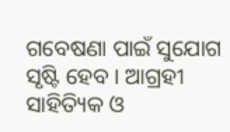ଗବେଷଣା ପାଇଁ ସୁଯୋଗ ସୃଷ୍ଟି ହେବ । ଆଗ୍ରହୀ ସାହିତ୍ୟିକ ଓ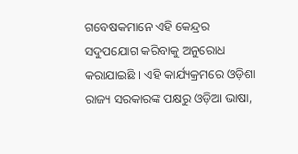ଗବେଷକମାନେ ଏହି କେନ୍ଦ୍ରର ସଦୁପଯୋଗ କରିବାକୁ ଅନୁରୋଧ କରାଯାଇଛି । ଏହି କାର୍ଯ୍ୟକ୍ରମରେ ଓଡ଼ିଶା ରାଜ୍ୟ ସରକାରଙ୍କ ପକ୍ଷରୁ ଓଡ଼ିଆ ଭାଷା,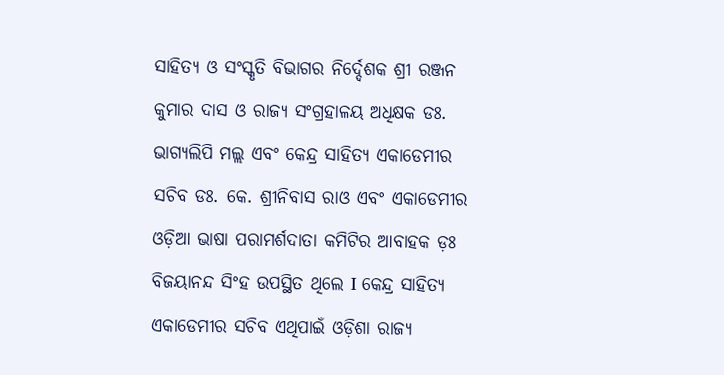ସାହିତ୍ୟ ଓ ସଂସ୍କୃତି ବିଭାଗର ନିର୍ଦ୍ଦେଶକ ଶ୍ରୀ ରଞ୍ଜନ କୁମାର ଦାସ ଓ ରାଜ୍ୟ ସଂଗ୍ରହାଳୟ ଅଧିକ୍ଷକ ଡଃ. ଭାଗ୍ୟଲିପି ମଲ୍ଲ ଏବଂ କେନ୍ଦ୍ର ସାହିତ୍ୟ ଏକାଡେମୀର ସଚିବ ଡଃ. କେ. ଶ୍ରୀନିବାସ ରାଓ ଏବଂ ଏକାଡେମୀର ଓଡ଼ିଆ ଭାଷା ପରାମର୍ଶଦାତା କମିଟିର ଆବାହକ ଡ଼ଃ ବିଜୟାନନ୍ଦ ସିଂହ ଉପସ୍ଥିତ ଥିଲେ I କେନ୍ଦ୍ର ସାହିତ୍ୟ ଏକାଡେମୀର ସଚିବ ଏଥିପାଇଁ ଓଡ଼ିଶା ରାଜ୍ୟ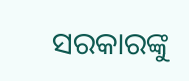ସରକାରଙ୍କୁ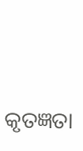କୃତଜ୍ଞତା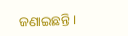ଜଣାଇଛନ୍ତି ।